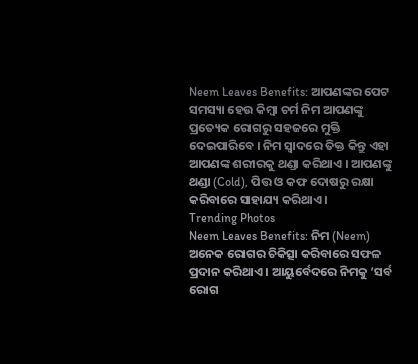Neem Leaves Benefits: ଆପଣଙ୍କର ପେଟ ସମସ୍ୟା ହେଉ କିମ୍ବା ଚର୍ମ ନିମ ଆପଣଙ୍କୁ ପ୍ରତ୍ୟେକ ରୋଗରୁ ସହଜରେ ମୁକ୍ତି ଦେଇପାରିବେ । ନିମ ସ୍ୱାଦରେ ତିକ୍ତ କିନ୍ତୁ ଏହା ଆପଣଙ୍କ ଶରୀରକୁ ଥଣ୍ଡା କରିଥାଏ । ଆପଣଙ୍କୁ ଥଣ୍ଡା (Cold), ପିତ୍ତ ଓ କଫ ଦୋଷରୁ ରକ୍ଷା କରିବାରେ ସାହାଯ୍ୟ କରିଥାଏ ।
Trending Photos
Neem Leaves Benefits: ନିମ (Neem) ଅନେକ ରୋଗର ଚିକିତ୍ସା କରିବାରେ ସଫଳ ପ୍ରଦାନ କରିଥାଏ । ଆୟୁର୍ବେଦରେ ନିମକୁ ‘ସର୍ବ ରୋଗ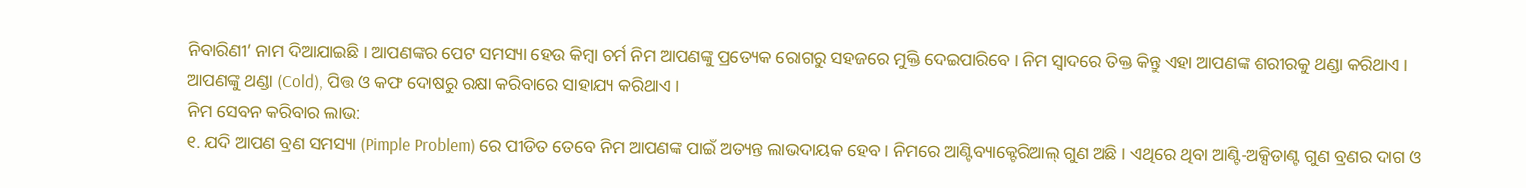ନିବାରିଣୀ’ ନାମ ଦିଆଯାଇଛି । ଆପଣଙ୍କର ପେଟ ସମସ୍ୟା ହେଉ କିମ୍ବା ଚର୍ମ ନିମ ଆପଣଙ୍କୁ ପ୍ରତ୍ୟେକ ରୋଗରୁ ସହଜରେ ମୁକ୍ତି ଦେଇପାରିବେ । ନିମ ସ୍ୱାଦରେ ତିକ୍ତ କିନ୍ତୁ ଏହା ଆପଣଙ୍କ ଶରୀରକୁ ଥଣ୍ଡା କରିଥାଏ । ଆପଣଙ୍କୁ ଥଣ୍ଡା (Cold), ପିତ୍ତ ଓ କଫ ଦୋଷରୁ ରକ୍ଷା କରିବାରେ ସାହାଯ୍ୟ କରିଥାଏ ।
ନିମ ସେବନ କରିବାର ଲାଭ:
୧. ଯଦି ଆପଣ ବ୍ରଣ ସମସ୍ୟା (Pimple Problem) ରେ ପୀଡିତ ତେବେ ନିମ ଆପଣଙ୍କ ପାଇଁ ଅତ୍ୟନ୍ତ ଲାଭଦାୟକ ହେବ । ନିମରେ ଆଣ୍ଟିବ୍ୟାକ୍ଟେରିଆଲ୍ ଗୁଣ ଅଛି । ଏଥିରେ ଥିବା ଆଣ୍ଟି-ଅକ୍ସିଡାଣ୍ଟ ଗୁଣ ବ୍ରଣର ଦାଗ ଓ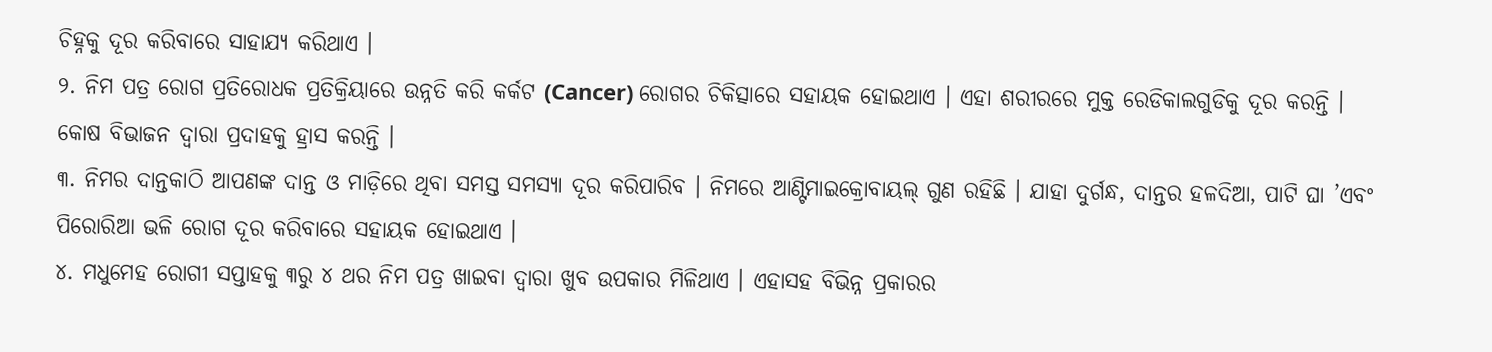ଚିହ୍ନକୁ ଦୂର କରିବାରେ ସାହାଯ୍ୟ କରିଥାଏ ।
୨. ନିମ ପତ୍ର ରୋଗ ପ୍ରତିରୋଧକ ପ୍ରତିକ୍ରିୟାରେ ଉନ୍ନତି କରି କର୍କଟ (Cancer) ରୋଗର ଚିକିତ୍ସାରେ ସହାୟକ ହୋଇଥାଏ । ଏହା ଶରୀରରେ ମୁକ୍ତ ରେଡିକାଲଗୁଡିକୁ ଦୂର କରନ୍ତି । କୋଷ ବିଭାଜନ ଦ୍ୱାରା ପ୍ରଦାହକୁ ହ୍ରାସ କରନ୍ତି ।
୩. ନିମର ଦାନ୍ତକାଠି ଆପଣଙ୍କ ଦାନ୍ତ ଓ ମାଡ଼ିରେ ଥିବା ସମସ୍ତ ସମସ୍ୟା ଦୂର କରିପାରିବ । ନିମରେ ଆଣ୍ଟିମାଇକ୍ରୋବାୟଲ୍ ଗୁଣ ରହିଛି । ଯାହା ଦୁର୍ଗନ୍ଧ, ଦାନ୍ତର ହଳଦିଆ, ପାଟି ଘା ’ଏବଂ ପିରୋରିଆ ଭଳି ରୋଗ ଦୂର କରିବାରେ ସହାୟକ ହୋଇଥାଏ ।
୪. ମଧୁମେହ ରୋଗୀ ସପ୍ତାହକୁ ୩ରୁ ୪ ଥର ନିମ ପତ୍ର ଖାଇବା ଦ୍ୱାରା ଖୁବ ଉପକାର ମିଳିଥାଏ । ଏହାସହ ବିଭିନ୍ନ ପ୍ରକାରର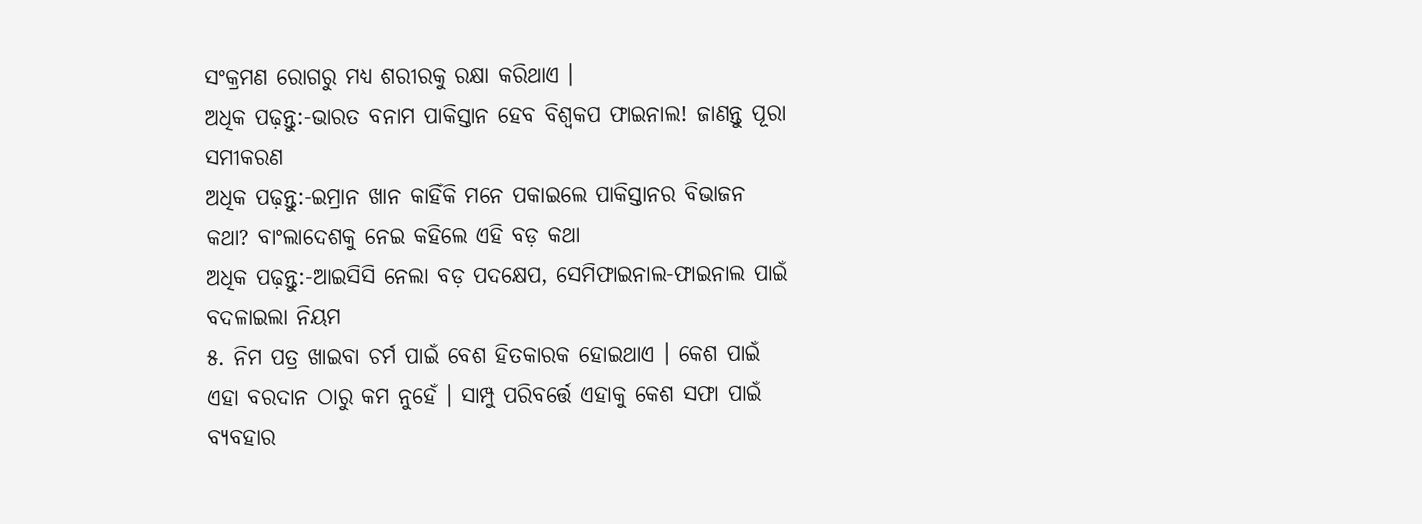ସଂକ୍ରମଣ ରୋଗରୁ ମଧ୍ୟ ଶରୀରକୁ ରକ୍ଷା କରିଥାଏ ।
ଅଧିକ ପଢ଼ନ୍ତୁ:-ଭାରତ ବନାମ ପାକିସ୍ତାନ ହେବ ବିଶ୍ୱକପ ଫାଇନାଲ! ଜାଣନ୍ତୁ ପୂରା ସମୀକରଣ
ଅଧିକ ପଢ଼ନ୍ତୁ:-ଇମ୍ରାନ ଖାନ କାହିଁକି ମନେ ପକାଇଲେ ପାକିସ୍ତାନର ବିଭାଜନ କଥା? ବାଂଲାଦେଶକୁ ନେଇ କହିଲେ ଏହି ବଡ଼ କଥା
ଅଧିକ ପଢ଼ନ୍ତୁ:-ଆଇସିସି ନେଲା ବଡ଼ ପଦକ୍ଷେପ, ସେମିଫାଇନାଲ-ଫାଇନାଲ ପାଇଁ ବଦଳାଇଲା ନିୟମ
୫. ନିମ ପତ୍ର ଖାଇବା ଚର୍ମ ପାଇଁ ବେଶ ହିତକାରକ ହୋଇଥାଏ । କେଶ ପାଇଁ ଏହା ବରଦାନ ଠାରୁ କମ ନୁହେଁ । ସାମ୍ପୁ ପରିବର୍ତ୍ତେ ଏହାକୁ କେଶ ସଫା ପାଇଁ ବ୍ୟବହାର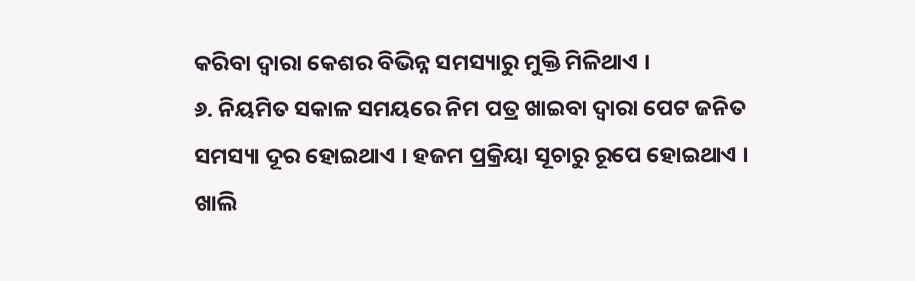କରିବା ଦ୍ୱାରା କେଶର ବିଭିନ୍ନ ସମସ୍ୟାରୁ ମୁକ୍ତି ମିଳିଥାଏ ।
୬. ନିୟମିତ ସକାଳ ସମୟରେ ନିମ ପତ୍ର ଖାଇବା ଦ୍ୱାରା ପେଟ ଜନିତ ସମସ୍ୟା ଦୂର ହୋଇଥାଏ । ହଜମ ପ୍ରକ୍ରିୟା ସୂଚାରୁ ରୂପେ ହୋଇଥାଏ । ଖାଲି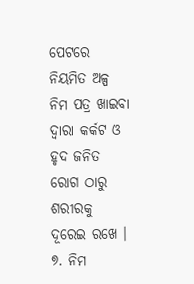ପେଟରେ ନିୟମିତ ଅଳ୍ପ ନିମ ପତ୍ର ଖାଇବା ଦ୍ୱାରା କର୍କଟ ଓ ହୃଦ ଜନିତ ରୋଗ ଠାରୁ ଶରୀରକୁ ଦୂରେଇ ରଖେ ।
୭. ନିମ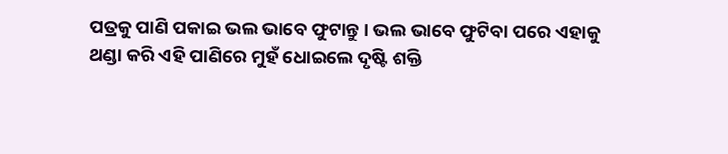ପତ୍ରକୁ ପାଣି ପକାଇ ଭଲ ଭାବେ ଫୁଟାନ୍ତୁ । ଭଲ ଭାବେ ଫୁଟିବା ପରେ ଏହାକୁ ଥଣ୍ଡା କରି ଏହି ପାଣିରେ ମୁହଁ ଧୋଇଲେ ଦୃଷ୍ଟି ଶକ୍ତି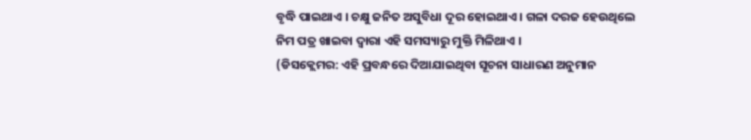ବୃଦ୍ଧି ପାଇଥାଏ । ଚକ୍ଷୁ ଜନିତ ଅସୁବିଧା ଦୂର ହୋଇଥାଏ । ଗଳା ଦରଜ ହେଉଥିଲେ ନିମ ପତ୍ର ଖାଇବା ଦ୍ୱାରା ଏହି ସମସ୍ୟାରୁ ମୁକ୍ତି ମିଳିଥାଏ ।
(ଡିସକ୍ଲେମର: ଏହି ପ୍ରବନ୍ଧରେ ଦିଆଯାଇଥିବା ସୂଚନା ସାଧାରଣ ଅନୁମାନ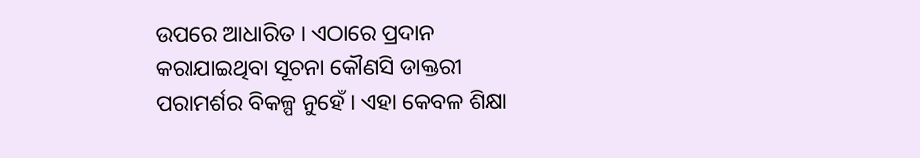ଉପରେ ଆଧାରିତ । ଏଠାରେ ପ୍ରଦାନ କରାଯାଇଥିବା ସୂଚନା କୌଣସି ଡାକ୍ତରୀ ପରାମର୍ଶର ବିକଳ୍ପ ନୁହେଁ । ଏହା କେବଳ ଶିକ୍ଷା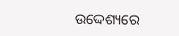ଉଦ୍ଦେଶ୍ୟରେ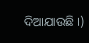ଦିଆଯାଉଛି ।)